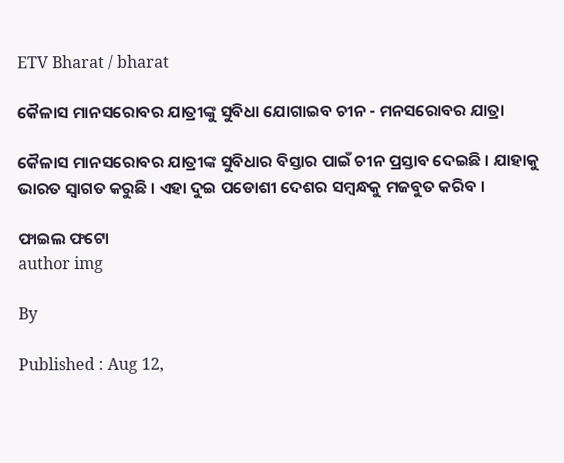ETV Bharat / bharat

କୈଳାସ ମାନସରୋବର ଯାତ୍ରୀଙ୍କୁ ସୁବିଧା ଯୋଗାଇବ ଚୀନ - ମନସରୋବର ଯାତ୍ରା

କୈଳାସ ମାନସରୋବର ଯାତ୍ରୀଙ୍କ ସୁବିଧାର ବିସ୍ତାର ପାଇଁ ଚୀନ ପ୍ରସ୍ତାବ ଦେଇଛି । ଯାହାକୁ ଭାରତ ସ୍ବାଗତ କରୁଛି । ଏହା ଦୁଇ ପଡୋଶୀ ଦେଶର ସମ୍ବନ୍ଧକୁ ମଜବୁତ କରିବ ।

ଫାଇଲ ଫଟୋ
author img

By

Published : Aug 12,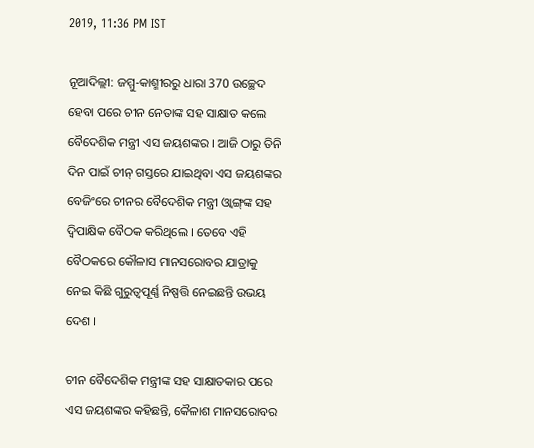2019, 11:36 PM IST

ନୂଆଦିଲ୍ଲୀ: ଜମ୍ମୁ-କାଶ୍ମୀରରୁ ଧାରା 370 ଉଚ୍ଛେଦ ହେବା ପରେ ଚୀନ ନେତାଙ୍କ ସହ ସାକ୍ଷାତ କଲେ ବୈଦେଶିକ ମନ୍ତ୍ରୀ ଏସ ଜୟଶଙ୍କର । ଆଜି ଠାରୁ ତିନି ଦିନ ପାଇଁ ଚୀନ୍‌ ଗସ୍ତରେ ଯାଇଥିବା ଏସ ଜୟଶଙ୍କର ବେଜିଂରେ ଚୀନର ବୈଦେଶିକ ମନ୍ତ୍ରୀ ଓ୍ଵାଙ୍ଗ୍‌ଙ୍କ ସହ ଦ୍ବିପାକ୍ଷିକ ବୈଠକ କରିଥିଲେ । ତେବେ ଏହି ବୈଠକରେ କୌଳାସ ମାନସରୋବର ଯାତ୍ରାକୁ ନେଇ କିଛି ଗୁରୁତ୍ବପୂର୍ଣ୍ଣ ନିଷ୍ପତ୍ତି ନେଇଛନ୍ତି ଉଭୟ ଦେଶ ।

ଚୀନ ବୈଦେଶିକ ମନ୍ତ୍ରୀଙ୍କ ସହ ସାକ୍ଷାତକାର ପରେ ଏସ ଜୟଶଙ୍କର କହିଛନ୍ତି, କୈଳାଶ ମାନସରୋବର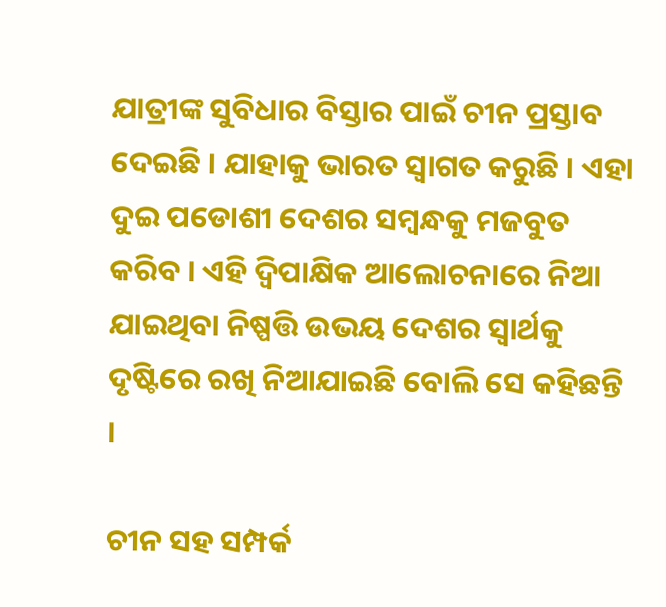ଯାତ୍ରୀଙ୍କ ସୁବିଧାର ବିସ୍ତାର ପାଇଁ ଚୀନ ପ୍ରସ୍ତାବ ଦେଇଛି । ଯାହାକୁ ଭାରତ ସ୍ବାଗତ କରୁଛି । ଏହା ଦୁଇ ପଡୋଶୀ ଦେଶର ସମ୍ବନ୍ଧକୁ ମଜବୁତ କରିବ । ଏହି ଦ୍ବିପାକ୍ଷିକ ଆଲୋଚନାରେ ନିଆ ଯାଇଥିବା ନିଷ୍ପତ୍ତି ଉଭୟ ଦେଶର ସ୍ବାର୍ଥକୁ ଦୃଷ୍ଟିରେ ରଖି ନିଆଯାଇଛି ବୋଲି ସେ କହିଛନ୍ତି ।

ଚୀନ ସହ ସମ୍ପର୍କ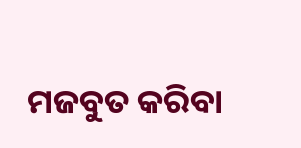ମଜବୁତ କରିବା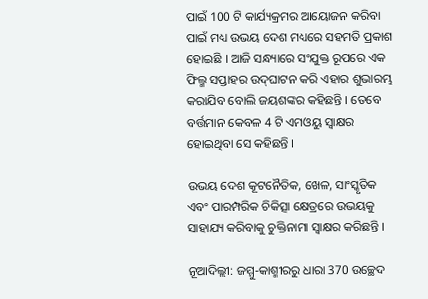ପାଇଁ 100 ଟି କାର୍ଯ୍ୟକ୍ରମର ଆୟୋଜନ କରିବା ପାଇଁ ମଧ୍ୟ ଉଭୟ ଦେଶ ମଧ୍ୟରେ ସହମତି ପ୍ରକାଶ ହୋଇଛି । ଆଜି ସନ୍ଧ୍ୟାରେ ସଂଯୁକ୍ତ ରୂପରେ ଏକ ଫିଲ୍ମ ସପ୍ତାହର ଉଦ୍‌ଘାଟନ କରି ଏହାର ଶୁଭାରମ୍ଭ କରାଯିବ ବୋଲି ଜୟଶଙ୍କର କହିଛନ୍ତି । ତେବେ ବର୍ତ୍ତମାନ କେବଳ 4 ଟି ଏମଓୟୁ ସ୍ବାକ୍ଷର ହୋଇଥିବା ସେ କହିଛନ୍ତି ।

ଉଭୟ ଦେଶ କୂଟନୈତିକ, ଖେଳ, ସାଂସ୍କୃତିକ ଏବଂ ପାରମ୍ପରିକ ଚିକିତ୍ସା କ୍ଷେତ୍ରରେ ଉଭୟକୁ ସାହାଯ୍ୟ କରିବାକୁ ଚୁକ୍ତିନାମା ସ୍ବାକ୍ଷର କରିଛନ୍ତି ।

ନୂଆଦିଲ୍ଲୀ: ଜମ୍ମୁ-କାଶ୍ମୀରରୁ ଧାରା 370 ଉଚ୍ଛେଦ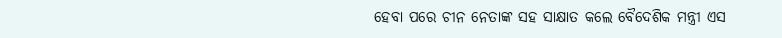ହେବା ପରେ ଚୀନ ନେତାଙ୍କ ସହ ସାକ୍ଷାତ କଲେ ବୈଦେଶିକ ମନ୍ତ୍ରୀ ଏସ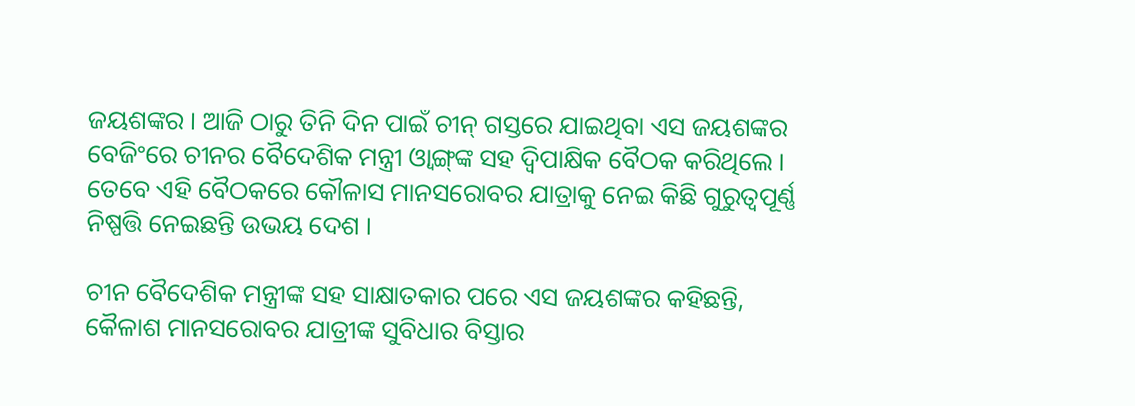ଜୟଶଙ୍କର । ଆଜି ଠାରୁ ତିନି ଦିନ ପାଇଁ ଚୀନ୍‌ ଗସ୍ତରେ ଯାଇଥିବା ଏସ ଜୟଶଙ୍କର ବେଜିଂରେ ଚୀନର ବୈଦେଶିକ ମନ୍ତ୍ରୀ ଓ୍ଵାଙ୍ଗ୍‌ଙ୍କ ସହ ଦ୍ବିପାକ୍ଷିକ ବୈଠକ କରିଥିଲେ । ତେବେ ଏହି ବୈଠକରେ କୌଳାସ ମାନସରୋବର ଯାତ୍ରାକୁ ନେଇ କିଛି ଗୁରୁତ୍ବପୂର୍ଣ୍ଣ ନିଷ୍ପତ୍ତି ନେଇଛନ୍ତି ଉଭୟ ଦେଶ ।

ଚୀନ ବୈଦେଶିକ ମନ୍ତ୍ରୀଙ୍କ ସହ ସାକ୍ଷାତକାର ପରେ ଏସ ଜୟଶଙ୍କର କହିଛନ୍ତି, କୈଳାଶ ମାନସରୋବର ଯାତ୍ରୀଙ୍କ ସୁବିଧାର ବିସ୍ତାର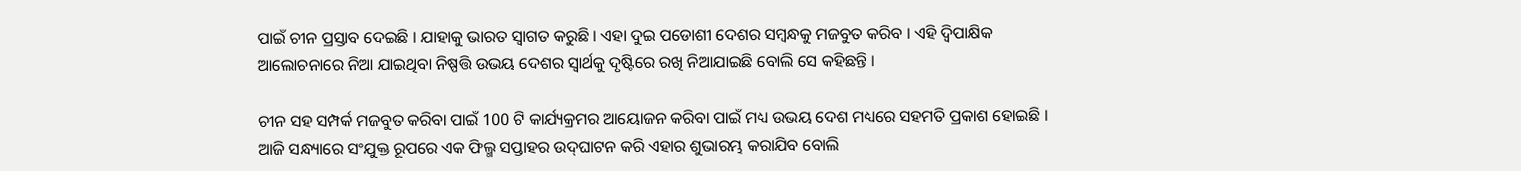ପାଇଁ ଚୀନ ପ୍ରସ୍ତାବ ଦେଇଛି । ଯାହାକୁ ଭାରତ ସ୍ବାଗତ କରୁଛି । ଏହା ଦୁଇ ପଡୋଶୀ ଦେଶର ସମ୍ବନ୍ଧକୁ ମଜବୁତ କରିବ । ଏହି ଦ୍ବିପାକ୍ଷିକ ଆଲୋଚନାରେ ନିଆ ଯାଇଥିବା ନିଷ୍ପତ୍ତି ଉଭୟ ଦେଶର ସ୍ବାର୍ଥକୁ ଦୃଷ୍ଟିରେ ରଖି ନିଆଯାଇଛି ବୋଲି ସେ କହିଛନ୍ତି ।

ଚୀନ ସହ ସମ୍ପର୍କ ମଜବୁତ କରିବା ପାଇଁ 100 ଟି କାର୍ଯ୍ୟକ୍ରମର ଆୟୋଜନ କରିବା ପାଇଁ ମଧ୍ୟ ଉଭୟ ଦେଶ ମଧ୍ୟରେ ସହମତି ପ୍ରକାଶ ହୋଇଛି । ଆଜି ସନ୍ଧ୍ୟାରେ ସଂଯୁକ୍ତ ରୂପରେ ଏକ ଫିଲ୍ମ ସପ୍ତାହର ଉଦ୍‌ଘାଟନ କରି ଏହାର ଶୁଭାରମ୍ଭ କରାଯିବ ବୋଲି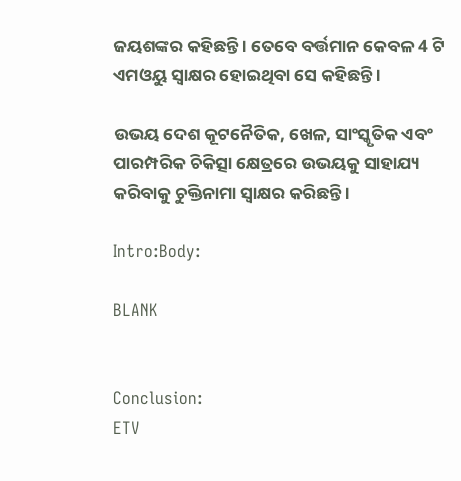ଜୟଶଙ୍କର କହିଛନ୍ତି । ତେବେ ବର୍ତ୍ତମାନ କେବଳ 4 ଟି ଏମଓୟୁ ସ୍ବାକ୍ଷର ହୋଇଥିବା ସେ କହିଛନ୍ତି ।

ଉଭୟ ଦେଶ କୂଟନୈତିକ, ଖେଳ, ସାଂସ୍କୃତିକ ଏବଂ ପାରମ୍ପରିକ ଚିକିତ୍ସା କ୍ଷେତ୍ରରେ ଉଭୟକୁ ସାହାଯ୍ୟ କରିବାକୁ ଚୁକ୍ତିନାମା ସ୍ବାକ୍ଷର କରିଛନ୍ତି ।

Intro:Body:

BLANK


Conclusion:
ETV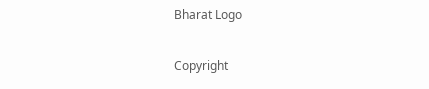Bharat Logo

Copyright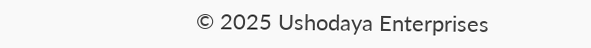© 2025 Ushodaya Enterprises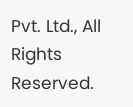Pvt. Ltd., All Rights Reserved.